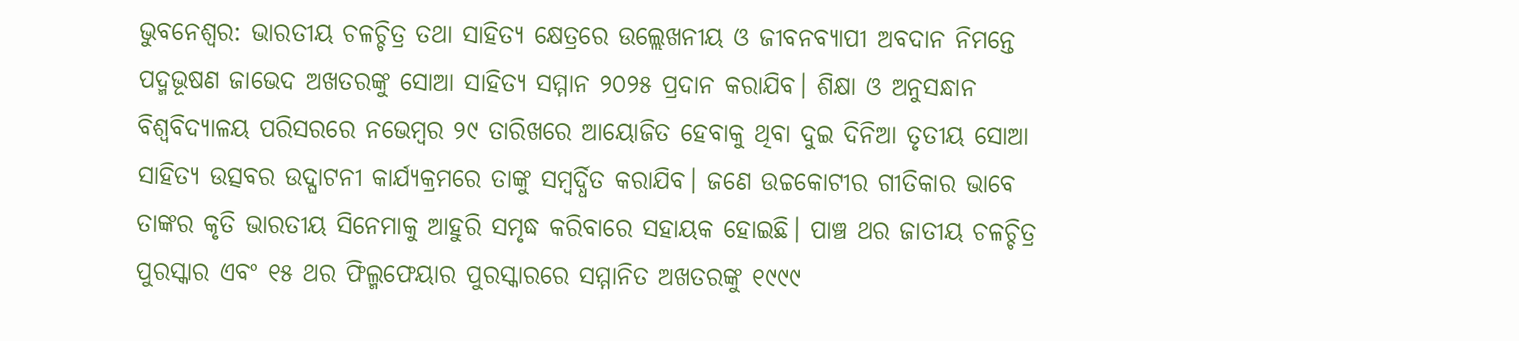ଭୁବନେଶ୍ୱର: ଭାରତୀୟ ଚଳଚ୍ଚିତ୍ର ତଥା ସାହିତ୍ୟ କ୍ଷେତ୍ରରେ ଉଲ୍ଲେଖନୀୟ ଓ ଜୀବନବ୍ୟାପୀ ଅବଦାନ ନିମନ୍ତେ ପଦ୍ମଭୂଷଣ ଜାଭେଦ ଅଖତରଙ୍କୁ ସୋଆ ସାହିତ୍ୟ ସମ୍ମାନ ୨୦୨୫ ପ୍ରଦାନ କରାଯିବ। ଶିକ୍ଷା ଓ ଅନୁସନ୍ଧାନ ବିଶ୍ୱବିଦ୍ୟାଳୟ ପରିସରରେ ନଭେମ୍ବର ୨୯ ତାରିଖରେ ଆୟୋଜିତ ହେବାକୁ ଥିବା ଦୁଇ ଦିନିଆ ତୃତୀୟ ସୋଆ ସାହିତ୍ୟ ଉତ୍ସବର ଉଦ୍ଘାଟନୀ କାର୍ଯ୍ୟକ୍ରମରେ ତାଙ୍କୁ ସମ୍ବର୍ଦ୍ଧିତ କରାଯିବ। ଜଣେ ଉଚ୍ଚକୋଟୀର ଗୀତିକାର ଭାବେ ତାଙ୍କର କୃତି ଭାରତୀୟ ସିନେମାକୁ ଆହୁରି ସମୃଦ୍ଧ କରିବାରେ ସହାୟକ ହୋଇଛି। ପାଞ୍ଚ ଥର ଜାତୀୟ ଚଳଚ୍ଚିତ୍ର ପୁରସ୍କାର ଏବଂ ୧୫ ଥର ଫିଲ୍ମଫେୟାର ପୁରସ୍କାରରେ ସମ୍ମାନିତ ଅଖତରଙ୍କୁ ୧୯୯୯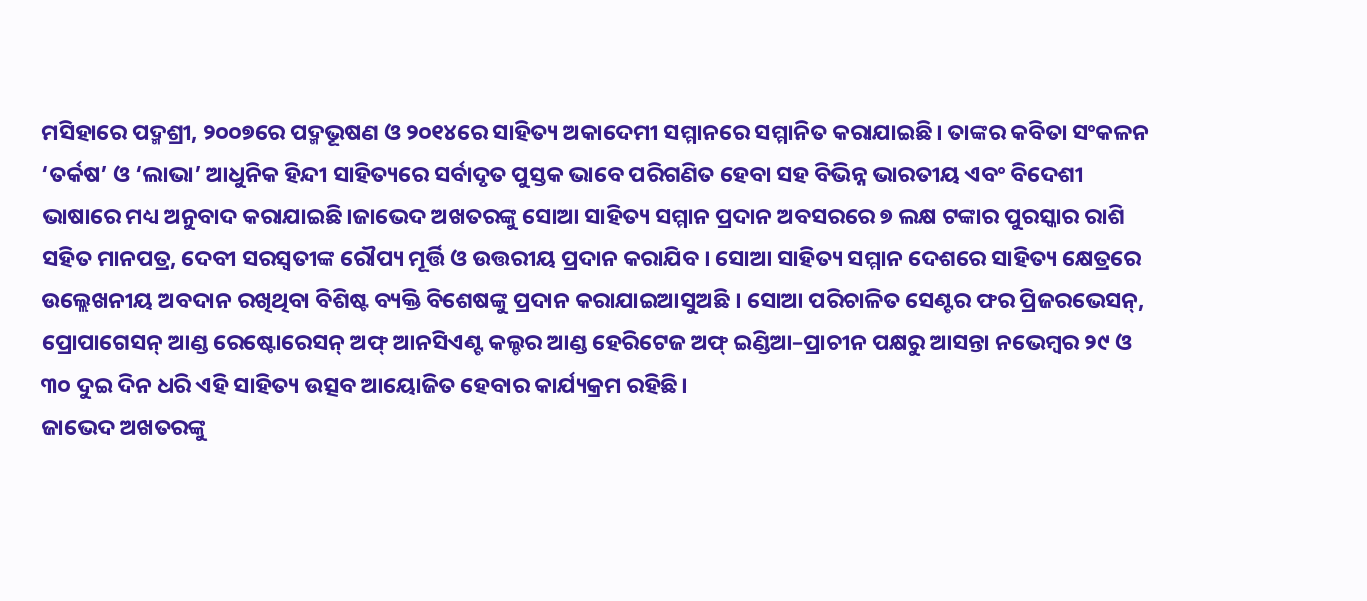ମସିହାରେ ପଦ୍ମଶ୍ରୀ, ୨୦୦୭ରେ ପଦ୍ମଭୂଷଣ ଓ ୨୦୧୪ରେ ସାହିତ୍ୟ ଅକାଦେମୀ ସମ୍ମାନରେ ସମ୍ମାନିତ କରାଯାଇଛି। ତାଙ୍କର କବିତା ସଂକଳନ ‘ତର୍କଷ’ ଓ ‘ଲାଭା’ ଆଧୁନିକ ହିନ୍ଦୀ ସାହିତ୍ୟରେ ସର୍ବାଦୃତ ପୁସ୍ତକ ଭାବେ ପରିଗଣିତ ହେବା ସହ ବିଭିନ୍ନ ଭାରତୀୟ ଏବଂ ବିଦେଶୀ ଭାଷାରେ ମଧ୍ୟ ଅନୁବାଦ କରାଯାଇଛି।ଜାଭେଦ ଅଖତରଙ୍କୁ ସୋଆ ସାହିତ୍ୟ ସମ୍ମାନ ପ୍ରଦାନ ଅବସରରେ ୭ ଲକ୍ଷ ଟଙ୍କାର ପୁରସ୍କାର ରାଶି ସହିତ ମାନପତ୍ର, ଦେବୀ ସରସ୍ୱତୀଙ୍କ ରୌପ୍ୟ ମୂର୍ତ୍ତି ଓ ଉତ୍ତରୀୟ ପ୍ରଦାନ କରାଯିବ । ସୋଆ ସାହିତ୍ୟ ସମ୍ମାନ ଦେଶରେ ସାହିତ୍ୟ କ୍ଷେତ୍ରରେ ଉଲ୍ଲେଖନୀୟ ଅବଦାନ ରଖିଥିବା ବିଶିଷ୍ଟ ବ୍ୟକ୍ତି ବିଶେଷଙ୍କୁ ପ୍ରଦାନ କରାଯାଇଆସୁଅଛି । ସୋଆ ପରିଚାଳିତ ସେଣ୍ଟର ଫର ପ୍ରିଜରଭେସନ୍, ପ୍ରୋପାଗେସନ୍ ଆଣ୍ଡ ରେଷ୍ଟୋରେସନ୍ ଅଫ୍ ଆନସିଏଣ୍ଟ କଲ୍ଚର ଆଣ୍ଡ ହେରିଟେଜ ଅଫ୍ ଇଣ୍ଡିଆ–ପ୍ରାଚୀନ ପକ୍ଷରୁ ଆସନ୍ତା ନଭେମ୍ବର ୨୯ ଓ ୩୦ ଦୁଇ ଦିନ ଧରି ଏହି ସାହିତ୍ୟ ଉତ୍ସବ ଆୟୋଜିତ ହେବାର କାର୍ଯ୍ୟକ୍ରମ ରହିଛି।
ଜାଭେଦ ଅଖତରଙ୍କୁ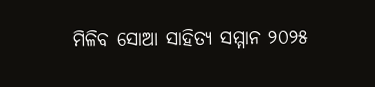ମିଳିବ ସୋଆ ସାହିତ୍ୟ ସମ୍ମାନ ୨୦୨୫